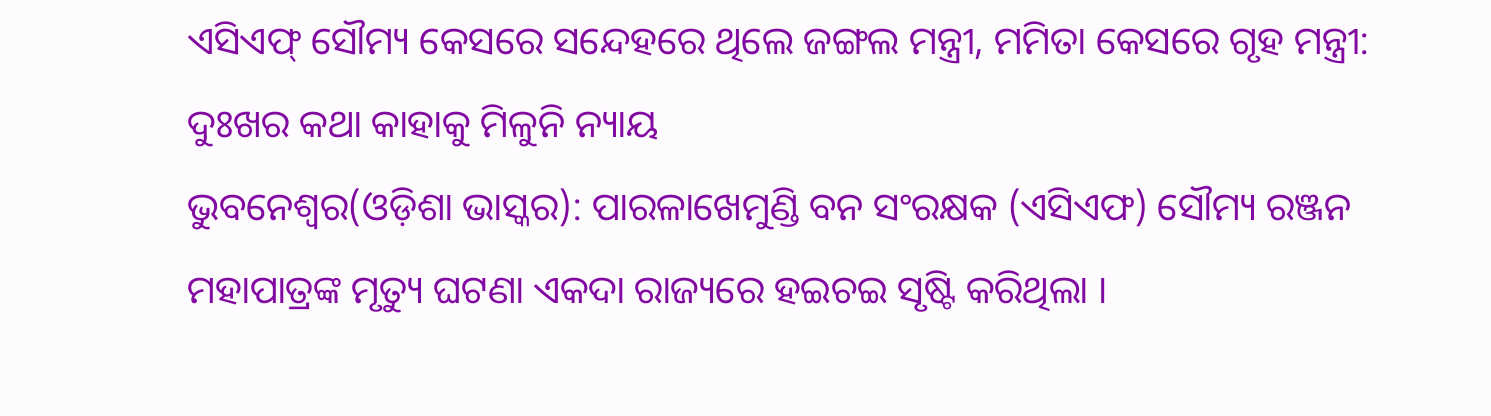ଏସିଏଫ୍ ସୌମ୍ୟ କେସରେ ସନ୍ଦେହରେ ଥିଲେ ଜଙ୍ଗଲ ମନ୍ତ୍ରୀ, ମମିତା କେସରେ ଗୃହ ମନ୍ତ୍ରୀ: ଦୁଃଖର କଥା କାହାକୁ ମିଳୁନି ନ୍ୟାୟ
ଭୁବନେଶ୍ୱର(ଓଡ଼ିଶା ଭାସ୍କର): ପାରଳାଖେମୁଣ୍ଡି ବନ ସଂରକ୍ଷକ (ଏସିଏଫ) ସୌମ୍ୟ ରଞ୍ଜନ ମହାପାତ୍ରଙ୍କ ମୃତ୍ୟୁ ଘଟଣା ଏକଦା ରାଜ୍ୟରେ ହଇଚଇ ସୃଷ୍ଟି କରିଥିଲା ।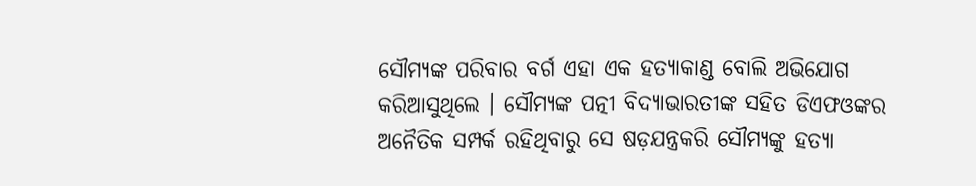ସୌମ୍ୟଙ୍କ ପରିବାର ବର୍ଗ ଏହା ଏକ ହତ୍ୟାକାଣ୍ଡ ବୋଲି ଅଭିଯୋଗ କରିଆସୁଥିଲେ । ସୌମ୍ୟଙ୍କ ପତ୍ନୀ ବିଦ୍ୟାଭାରତୀଙ୍କ ସହିତ ଡିଏଫଓଙ୍କର ଅନୈତିକ ସମ୍ପର୍କ ରହିଥିବାରୁ ସେ ଷଡ଼ଯନ୍ତ୍ରକରି ସୌମ୍ୟଙ୍କୁ ହତ୍ୟା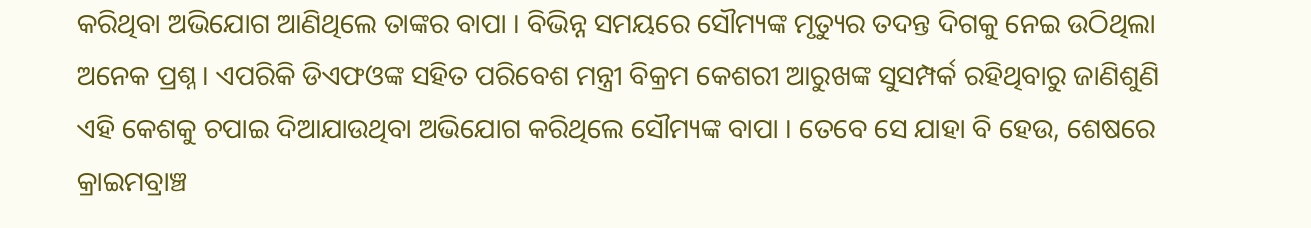କରିଥିବା ଅଭିଯୋଗ ଆଣିଥିଲେ ତାଙ୍କର ବାପା । ବିଭିନ୍ନ ସମୟରେ ସୌମ୍ୟଙ୍କ ମୃତ୍ୟୁର ତଦନ୍ତ ଦିଗକୁ ନେଇ ଉଠିଥିଲା ଅନେକ ପ୍ରଶ୍ନ । ଏପରିକି ଡିଏଫଓଙ୍କ ସହିତ ପରିବେଶ ମନ୍ତ୍ରୀ ବିକ୍ରମ କେଶରୀ ଆରୁଖଙ୍କ ସୁସମ୍ପର୍କ ରହିଥିବାରୁ ଜାଣିଶୁଣି ଏହି କେଶକୁ ଚପାଇ ଦିଆଯାଉଥିବା ଅଭିଯୋଗ କରିଥିଲେ ସୌମ୍ୟଙ୍କ ବାପା । ତେବେ ସେ ଯାହା ବି ହେଉ, ଶେଷରେ କ୍ରାଇମବ୍ରାଞ୍ଚ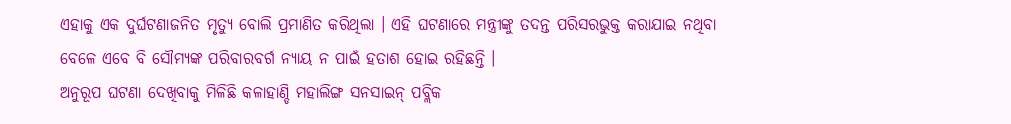ଏହାକୁ ଏକ ଦୁର୍ଘଟଣାଜନିତ ମୃତ୍ୟୁ ବୋଲି ପ୍ରମାଣିତ କରିଥିଲା । ଏହି ଘଟଣାରେ ମନ୍ତ୍ରୀଙ୍କୁ ତଦନ୍ତ ପରିସରଭୁକ୍ତ କରାଯାଇ ନଥିବା ବେଳେ ଏବେ ବି ସୌମ୍ୟଙ୍କ ପରିବାରବର୍ଗ ନ୍ୟାୟ ନ ପାଇଁ ହତାଶ ହୋଇ ରହିଛନ୍ତି ।
ଅନୁରୂପ ଘଟଣା ଦେଖିବାକୁ ମିଳିଛି କଳାହାଣ୍ଡି ମହାଲିଙ୍ଗ ସନସାଇନ୍ ପବ୍ଲିକ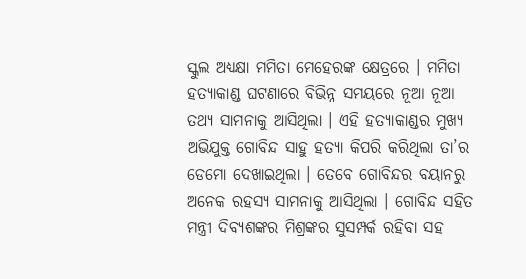ସ୍କୁଲ ଅଧ୍ୟକ୍ଷା ମମିତା ମେହେରଙ୍କ କ୍ଷେତ୍ରରେ । ମମିତା ହତ୍ୟାକାଣ୍ଡ ଘଟଣାରେ ବିଭିନ୍ନ ସମୟରେ ନୂଆ ନୂଆ ତଥ୍ୟ ସାମନାକୁ ଆସିଥିଲା । ଏହି ହତ୍ୟାକାଣ୍ଡର ମୁଖ୍ୟ ଅଭିଯୁକ୍ତ ଗୋବିନ୍ଦ ସାହୁ ହତ୍ୟା କିପରି କରିଥିଲା ତା’ର ଡେମୋ ଦେଖାଇଥିଲା । ତେବେ ଗୋବିନ୍ଦର ବୟାନରୁ ଅନେକ ରହସ୍ୟ ସାମନାକୁ ଆସିଥିଲା । ଗୋବିନ୍ଦ ସହିତ ମନ୍ତ୍ରୀ ଦିବ୍ୟଶଙ୍କର ମିଶ୍ରଙ୍କର ସୁସମ୍ପର୍କ ରହିବା ସହ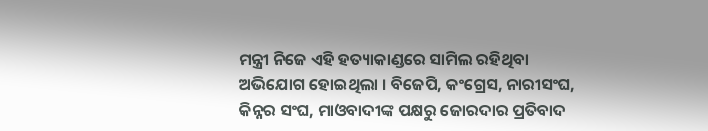ମନ୍ତ୍ରୀ ନିଜେ ଏହି ହତ୍ୟାକାଣ୍ଡରେ ସାମିଲ ରହିଥିବା ଅଭିଯୋଗ ହୋଇଥିଲା । ବିଜେପି, କଂଗ୍ରେସ, ନାରୀସଂଘ, କିନ୍ନର ସଂଘ, ମାଓବାଦୀଙ୍କ ପକ୍ଷରୁ ଜୋରଦାର ପ୍ରତିବାଦ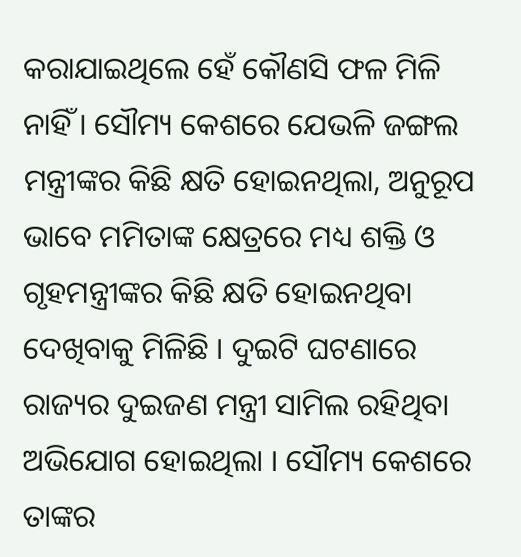କରାଯାଇଥିଲେ ହେଁ କୌଣସି ଫଳ ମିଳି ନାହିଁ । ସୌମ୍ୟ କେଶରେ ଯେଭଳି ଜଙ୍ଗଲ ମନ୍ତ୍ରୀଙ୍କର କିଛି କ୍ଷତି ହୋଇନଥିଲା, ଅନୁରୂପ ଭାବେ ମମିତାଙ୍କ କ୍ଷେତ୍ରରେ ମଧ୍ୟ ଶକ୍ତି ଓ ଗୃହମନ୍ତ୍ରୀଙ୍କର କିଛି କ୍ଷତି ହୋଇନଥିବା ଦେଖିବାକୁ ମିଳିଛି । ଦୁଇଟି ଘଟଣାରେ ରାଜ୍ୟର ଦୁଇଜଣ ମନ୍ତ୍ରୀ ସାମିଲ ରହିଥିବା ଅଭିଯୋଗ ହୋଇଥିଲା । ସୌମ୍ୟ କେଶରେ ତାଙ୍କର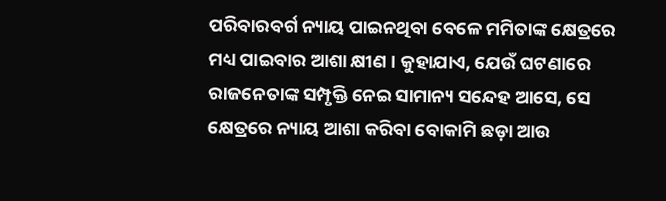ପରିବାରବର୍ଗ ନ୍ୟାୟ ପାଇନଥିବା ବେଳେ ମମିତାଙ୍କ କ୍ଷେତ୍ରରେ ମଧ୍ୟ ପାଇବାର ଆଶା କ୍ଷୀଣ । କୁହାଯାଏ, ଯେଉଁ ଘଟଣାରେ ରାଜନେତାଙ୍କ ସମ୍ପୃକ୍ତି ନେଇ ସାମାନ୍ୟ ସନ୍ଦେହ ଆସେ, ସେ କ୍ଷେତ୍ରରେ ନ୍ୟାୟ ଆଶା କରିବା ବୋକାମି ଛଡ଼ା ଆଉ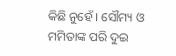କିଛି ନୁହେଁ । ସୌମ୍ୟ ଓ ମମିତାଙ୍କ ପରି ଦୁଇ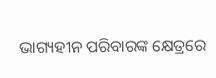ଭାଗ୍ୟହୀନ ପରିବାରଙ୍କ କ୍ଷେତ୍ରରେ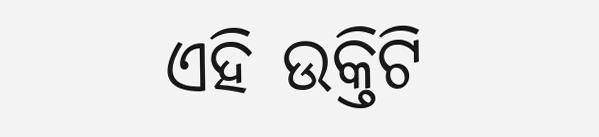ଏହି ଉକ୍ତିଟି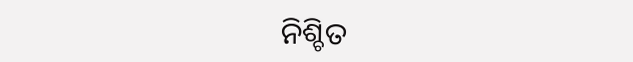ନିଶ୍ଚିତ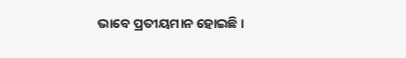ଭାବେ ପ୍ରତୀୟମାନ ହୋଇଛି ।